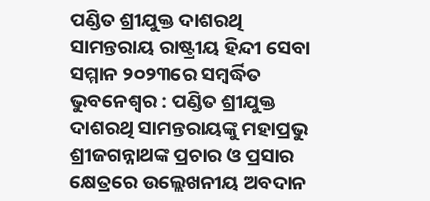ପଣ୍ଡିତ ଶ୍ରୀଯୁକ୍ତ ଦାଶରଥି ସାମନ୍ତରାୟ ରାଷ୍ଟ୍ରୀୟ ହିନ୍ଦୀ ସେବା ସମ୍ମାନ ୨୦୨୩ରେ ସମ୍ଵର୍ଦ୍ଧିତ
ଭୁବନେଶ୍ବର : ପଣ୍ଡିତ ଶ୍ରୀଯୁକ୍ତ ଦାଶରଥି ସାମନ୍ତରାୟଙ୍କୁ ମହାପ୍ରଭୁ ଶ୍ରୀଜଗନ୍ନାଥଙ୍କ ପ୍ରଚାର ଓ ପ୍ରସାର କ୍ଷେତ୍ରରେ ଉଲ୍ଲେଖନୀୟ ଅବଦାନ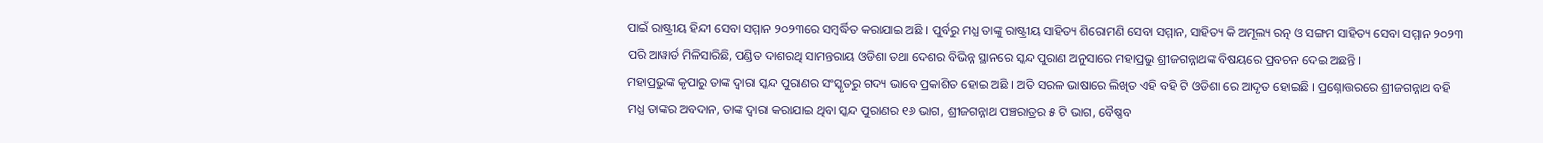ପାଇଁ ରାଷ୍ଟ୍ରୀୟ ହିନ୍ଦୀ ସେବା ସମ୍ମାନ ୨୦୨୩ରେ ସମ୍ଵର୍ଦ୍ଧିତ କରାଯାଇ ଅଛି । ପୁର୍ବରୁ ମଧ୍ଯ ତାଙ୍କୁ ରାଷ୍ଟ୍ରୀୟ ସାହିତ୍ୟ ଶିରୋମଣି ସେବା ସମ୍ମାନ, ସାହିତ୍ୟ କି ଅମୂଲ୍ୟ ରତ୍ନ ଓ ସଙ୍ଗମ ସାହିତ୍ୟ ସେବା ସମ୍ମାନ ୨୦୨୩ ପରି ଆୱାର୍ଡ ମିଳିସାରିଛି, ପଣ୍ଡିତ ଦାଶରଥି ସାମନ୍ତରାୟ ଓଡିଶା ତଥା ଦେଶର ବିଭିନ୍ନ ସ୍ଥାନରେ ସ୍କନ୍ଦ ପୁରାଣ ଅନୁସାରେ ମହାପ୍ରଭୁ ଶ୍ରୀଜଗନ୍ନାଥଙ୍କ ବିଷୟରେ ପ୍ରବଚନ ଦେଇ ଅଛନ୍ତି ।
ମହାପ୍ରଭୁଙ୍କ କୃପାରୁ ତାଙ୍କ ଦ୍ଵାରା ସ୍କନ୍ଦ ପୁରାଣର ସଂସ୍କୃତରୁ ଗଦ୍ୟ ଭାବେ ପ୍ରକାଶିତ ହୋଇ ଅଛି । ଅତି ସରଳ ଭାଷାରେ ଲିଖିତ ଏହି ବହି ଟି ଓଡିଶା ରେ ଆଦୃତ ହୋଇଛି । ପ୍ରଶ୍ନୋତ୍ତରରେ ଶ୍ରୀଜଗନ୍ନାଥ ବହି ମଧ୍ଯ ତାଙ୍କର ଅବଦାନ, ତାଙ୍କ ଦ୍ଵାରା କରାଯାଇ ଥିବା ସ୍କନ୍ଦ ପୁରାଣର ୧୬ ଭାଗ, ଶ୍ରୀଜଗନ୍ନାଥ ପଞ୍ଚରାତ୍ରର ୫ ଟି ଭାଗ, ବୈଷ୍ଣବ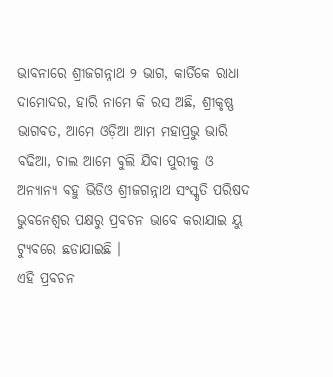ଭାବନାରେ ଶ୍ରୀଜଗନ୍ନାଥ ୨ ଭାଗ, କାର୍ତିକେ ରାଧା ଦାମୋଦର, ହାରି ନାମେ କି ରସ ଅଛି, ଶ୍ରୀକୃଷ୍ଣ ଭାଗବତ, ଆମେ ଓଡ଼ିଆ ଆମ ମହାପ୍ରଭୁ ଭାରି ବଢିଆ, ଚାଲ ଆମେ ବୁଲି ଯିବା ପୁରୀକୁ ଓ ଅନ୍ୟାନ୍ୟ ବହୁ ଭିଡିଓ ଶ୍ରୀଜଗନ୍ନାଥ ସଂସ୍କୃତି ପରିଷଦ ଭୁବନେଶ୍ବର ପକ୍ଷରୁ ପ୍ରବଚନ ଭାବେ କରାଯାଇ ୟୁ ଟ୍ୟୁବରେ ଛଡାଯାଇଛି ।
ଏହି ପ୍ରବଚନ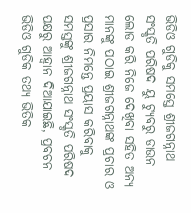ଭିଡିଓ ଗୁଡିକୁ ସମସ୍ତେ ଶ୍ରୀଜଗନ୍ନାଥ ସଂସ୍କୃତି ପରିଷଦ ୟୁ ଟ୍ୟୁବରୁ ଡାଉନ ଲୋଡ କରି ନିଜେ ଦେଖିବା ସହିତ ଅନ୍ୟ ମାନଙ୍କୁ ପଠାଇ ଶ୍ରୀଜଗନ୍ନାଥଙ୍କ ପ୍ରଚାର ଓ ପ୍ରସାର ନିମନ୍ତେ ପ୍ରୟାସ କରିବାକୁ ସମସ୍ତଙ୍କୁ ଶ୍ରୀଜଗନ୍ନାଥ ସଂସ୍କୃତି ପରିଷଦ ପକ୍ଷରୁ ଆହ୍ଵାନ ଦିଆଯାଇଛି, ପ୍ରବଚନ ଭିଡିଓ ଗୁଡିକ ତଥ୍ଯ ଭିତିକ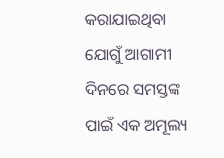କରାଯାଇଥିବା ଯୋଗୁଁ ଆଗାମୀ ଦିନରେ ସମସ୍ତଙ୍କ ପାଇଁ ଏକ ଅମୂଲ୍ୟ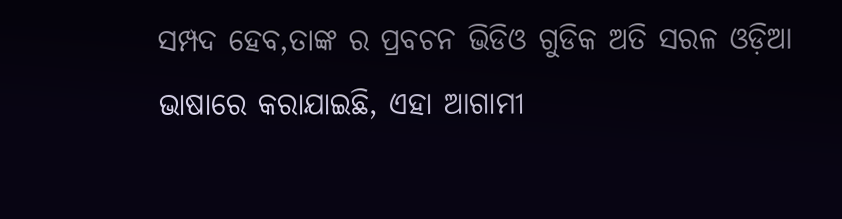ସମ୍ପଦ ହେବ,ତାଙ୍କ ର ପ୍ରବଚନ ଭିଡିଓ ଗୁଡିକ ଅତି ସରଳ ଓଡ଼ିଆ ଭାଷାରେ କରାଯାଇଛି, ଏହା ଆଗାମୀ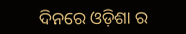ଦିନରେ ଓଡ଼ିଶା ର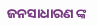ଜନସାଧାରଣ ଙ୍କ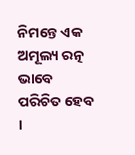ନିମନ୍ତେ ଏକ ଅମୂଲ୍ୟ ରତ୍ନ ଭାବେ ପରିଚିତ ହେବ ।